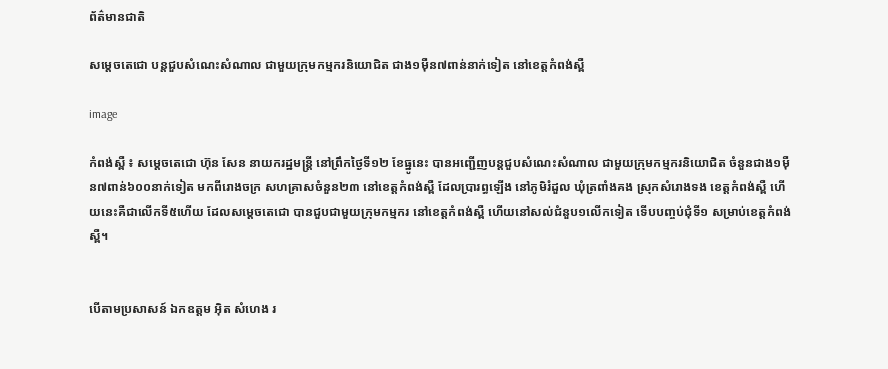ព័ត៌មានជាតិ

សម្តេចតេជោ បន្តជួបសំណេះសំណាល ជាមួយក្រុមកម្មករនិយោជិត ជាង១ម៉ឺន៧ពាន់នាក់ទៀត នៅខេត្តកំពង់ស្ពឺ

image

កំពង់ស្ពឺ ៖ សម្តេចតេជោ ហ៊ុន សែន នាយករដ្ឋមន្ត្រី នៅព្រឹកថ្ងៃទី១២ ខែធ្នូនេះ បានអញ្ជើញបន្តជួបសំណេះសំណាល ជាមួយក្រុមកម្មករនិយោជិត ចំនួនជាង១ម៉ឺន៧ពាន់៦០០នាក់ទៀត មកពីរោងចក្រ សហគ្រាសចំនួន២៣ នៅខេត្តកំពង់ស្ពឺ ដែលប្រារព្ធឡើង នៅភូមិរំដួល ឃុំត្រពាំងគង ស្រុកសំរោងទង ខេត្តកំពង់ស្ពឺ ហើយនេះគឺជាលើកទី៥ហើយ ដែលសម្តេចតេជោ បានជួបជាមួយក្រុមកម្មករ នៅខេត្តកំពង់ស្ពឺ ហើយនៅសល់ជំនួប១លើកទៀត ទើបបញ្ចប់ជុំទី១ សម្រាប់ខេត្តកំពង់ស្ពឺ។


បើតាមប្រសាសន៍ ឯកឧត្តម អ៊ិត សំហេង រ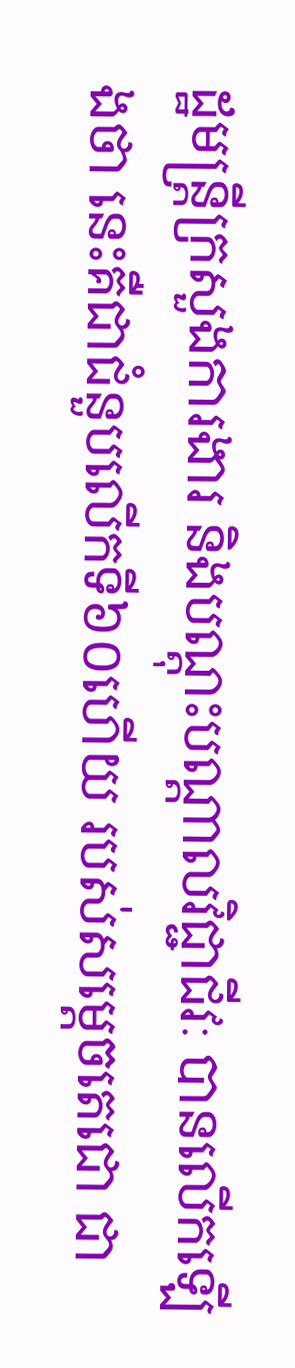ដ្ឋមន្ត្រីក្រសួងការងារ និងបណ្តុះបណ្តាលវិជ្ជាជីវៈ បានលើកឡើងថា នេះគឺជាជំនួបលើកទី៦០ហើយ របស់សម្តេចតេជោ ជា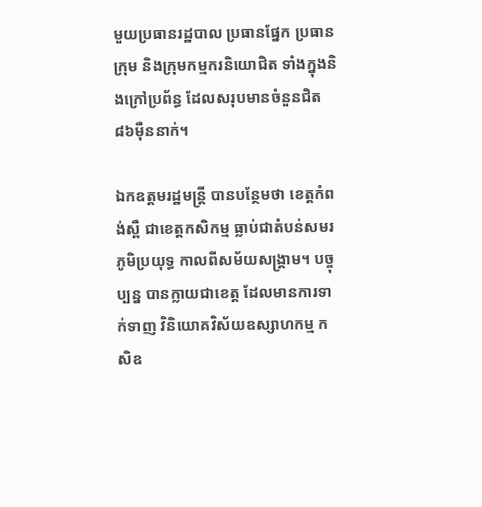មួយប្រធានរដ្ឋបាល ប្រធានផ្នែក ប្រធានក្រុម និងក្រុមកម្មករនិយោជិត ទាំងក្នុងនិងក្រៅប្រព័ន្ធ ដែលសរុបមានចំនួនជិត៨៦ម៉ឺននាក់។

ឯកឧត្តមរដ្ឋមន្ត្រី បានបន្ថែមថា ខេត្តកំពង់ស្ពឺ ជាខេត្តកសិកម្ម ធ្លាប់ជាតំបន់សមរភូមិប្រយុទ្ធ កាលពីសម័យសង្គ្រាម។ បច្ចុប្បន្ន បានក្លាយជាខេត្ត ដែលមានការទាក់ទាញ វិនិយោគវិស័យឧស្សាហកម្ម កសិឧ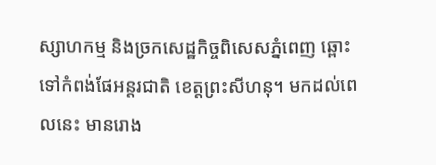ស្សាហកម្ម និងច្រកសេដ្ឋកិច្ចពិសេសភ្នំពេញ ឆ្ពោះទៅកំពង់ផែអន្តរជាតិ ខេត្តព្រះសីហនុ។ មកដល់ពេលនេះ មានរោង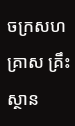ចក្រសហគ្រាស គ្រឹះស្ថាន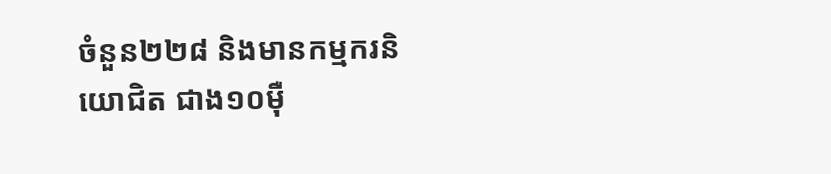ចំនួន២២៨ និងមានកម្មករនិយោជិត ជាង១០ម៉ឺ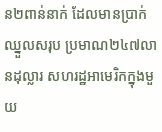ន២ពាន់នាក់ ដែលមានប្រាក់ឈ្នួលសរុប ប្រមាណ២៤៧លានដុល្លារ សហរដ្ឋអាមេរិកក្នុងមួយ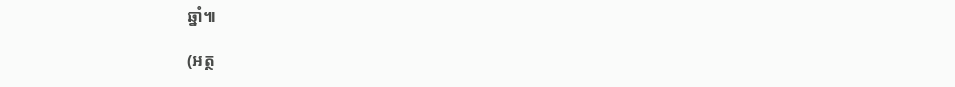ឆ្នាំ៕

(អត្ថ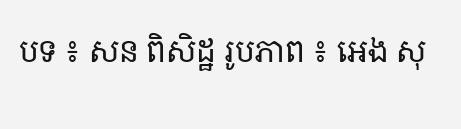បទ ៖ សន ពិសិដ្ឋ រូបភាព ៖ អេង សុ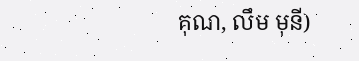គុណ, លឹម មុនី)